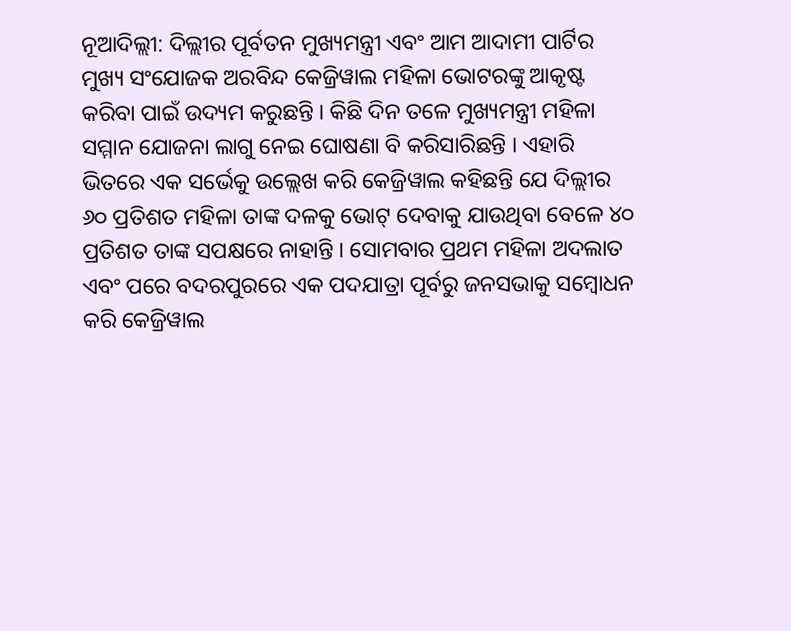ନୂଆଦିଲ୍ଲୀ: ଦିଲ୍ଲୀର ପୂର୍ବତନ ମୁଖ୍ୟମନ୍ତ୍ରୀ ଏବଂ ଆମ ଆଦାମୀ ପାର୍ଟିର ମୁଖ୍ୟ ସଂଯୋଜକ ଅରବିନ୍ଦ କେଜ୍ରିୱାଲ ମହିଳା ଭୋଟରଙ୍କୁ ଆକୃଷ୍ଟ କରିବା ପାଇଁ ଉଦ୍ୟମ କରୁଛନ୍ତି । କିଛି ଦିନ ତଳେ ମୁଖ୍ୟମନ୍ତ୍ରୀ ମହିଳା ସମ୍ମାନ ଯୋଜନା ଲାଗୁ ନେଇ ଘୋଷଣା ବି କରିସାରିଛନ୍ତି । ଏହାରି ଭିତରେ ଏକ ସର୍ଭେକୁ ଉଲ୍ଲେଖ କରି କେଜ୍ରିୱାଲ କହିଛନ୍ତି ଯେ ଦିଲ୍ଲୀର ୬୦ ପ୍ରତିଶତ ମହିଳା ତାଙ୍କ ଦଳକୁ ଭୋଟ୍ ଦେବାକୁ ଯାଉଥିବା ବେଳେ ୪୦ ପ୍ରତିଶତ ତାଙ୍କ ସପକ୍ଷରେ ନାହାନ୍ତି । ସୋମବାର ପ୍ରଥମ ମହିଳା ଅଦଲାତ ଏବଂ ପରେ ବଦରପୁରରେ ଏକ ପଦଯାତ୍ରା ପୂର୍ବରୁ ଜନସଭାକୁ ସମ୍ୱୋଧନ କରି କେଜ୍ରିୱାଲ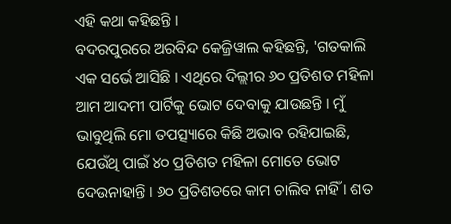ଏହି କଥା କହିଛନ୍ତି ।
ବଦରପୁରରେ ଅରବିନ୍ଦ କେଜ୍ରିୱାଲ କହିଛନ୍ତି, 'ଗତକାଲି ଏକ ସର୍ଭେ ଆସିଛି । ଏଥିରେ ଦିଲ୍ଲୀର ୬୦ ପ୍ରତିଶତ ମହିଳା ଆମ ଆଦମୀ ପାର୍ଟିକୁ ଭୋଟ ଦେବାକୁ ଯାଉଛନ୍ତି । ମୁଁ ଭାବୁଥିଲି ମୋ ତପତ୍ସ୍ୟାରେ କିଛି ଅଭାବ ରହିଯାଇଛି, ଯେଉଁଥି ପାଇଁ ୪୦ ପ୍ରତିଶତ ମହିଳା ମୋତେ ଭୋଟ ଦେଉନାହାନ୍ତି । ୬୦ ପ୍ରତିଶତରେ କାମ ଚାଲିବ ନାହିଁ । ଶତ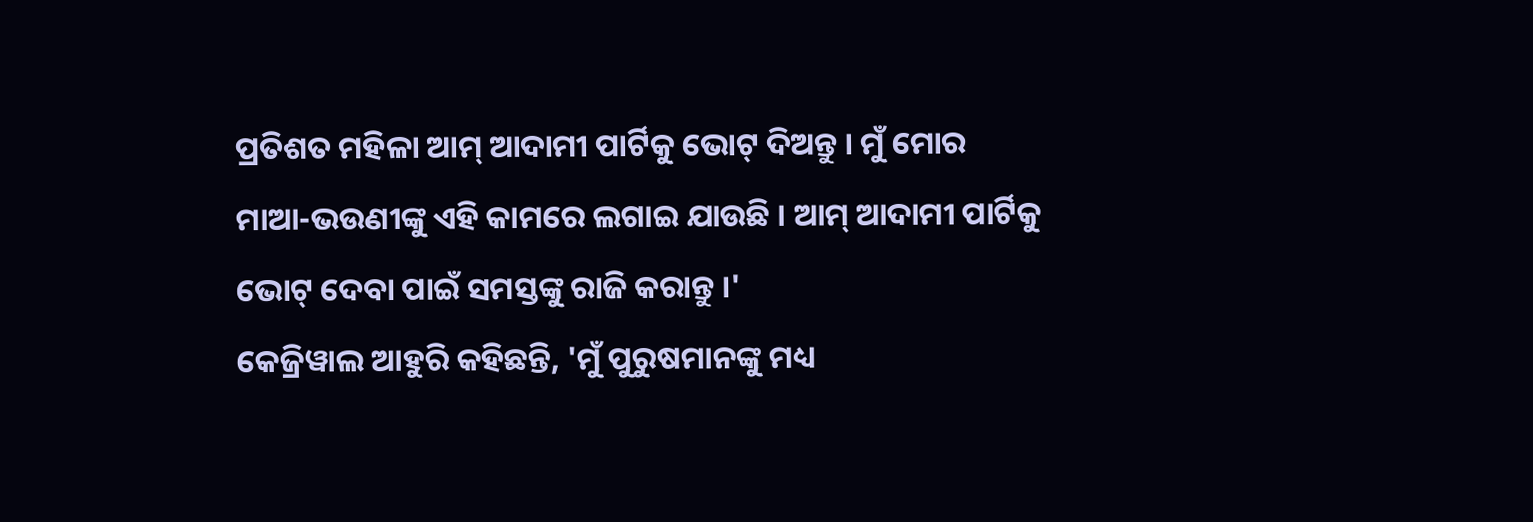ପ୍ରତିଶତ ମହିଳା ଆମ୍ ଆଦାମୀ ପାର୍ଟିକୁ ଭୋଟ୍ ଦିଅନ୍ତୁ । ମୁଁ ମୋର ମାଆ-ଭଉଣୀଙ୍କୁ ଏହି କାମରେ ଲଗାଇ ଯାଉଛି । ଆମ୍ ଆଦାମୀ ପାର୍ଟିକୁ ଭୋଟ୍ ଦେବା ପାଇଁ ସମସ୍ତଙ୍କୁ ରାଜି କରାନ୍ତୁ ।'
କେଜ୍ରିୱାଲ ଆହୁରି କହିଛନ୍ତି, 'ମୁଁ ପୁରୁଷମାନଙ୍କୁ ମଧ୍ୟ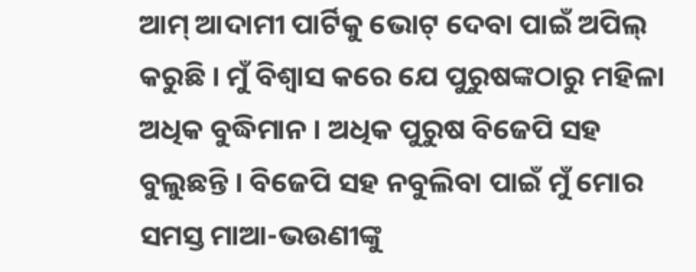ଆମ୍ ଆଦାମୀ ପାର୍ଟିକୁ ଭୋଟ୍ ଦେବା ପାଇଁ ଅପିଲ୍ କରୁଛି । ମୁଁ ବିଶ୍ୱାସ କରେ ଯେ ପୁରୁଷଙ୍କଠାରୁ ମହିଳା ଅଧିକ ବୁଦ୍ଧିମାନ । ଅଧିକ ପୁରୁଷ ବିଜେପି ସହ ବୁଲୁଛନ୍ତି । ବିଜେପି ସହ ନବୁଲିବା ପାଇଁ ମୁଁ ମୋର ସମସ୍ତ ମାଆ-ଭଉଣୀଙ୍କୁ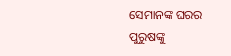ସେମାନଙ୍କ ଘରର ପୁରୁଷଙ୍କୁ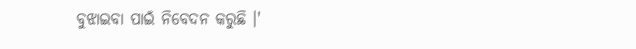ବୁଝାଇବା ପାଇଁ ନିବେଦନ କରୁଛି ।'